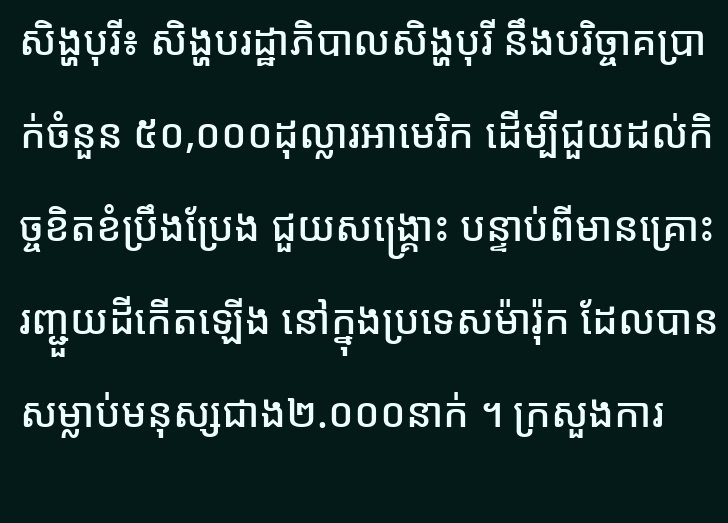សិង្ហបុរី៖ សិង្ហបរដ្ឋាភិបាលសិង្ហបុរី នឹងបរិច្ចាគប្រាក់ចំនួន ៥០,០០០ដុល្លារអាមេរិក ដើម្បីជួយដល់កិច្ចខិតខំប្រឹងប្រែង ជួយសង្គ្រោះ បន្ទាប់ពីមានគ្រោះរញ្ជួយដីកើតឡើង នៅក្នុងប្រទេសម៉ារ៉ុក ដែលបានសម្លាប់មនុស្សជាង២.០០០នាក់ ។ ក្រសួងការ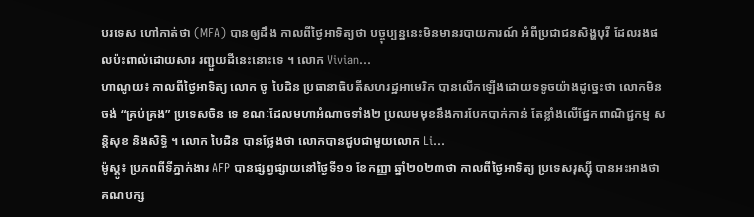បរទេស ហៅកាត់ថា (MFA) បានឲ្យដឹង កាលពីថ្ងៃអាទិត្យថា បច្ចុប្បន្ននេះមិនមានរបាយការណ៍ អំពីប្រជាជនសិង្ហបុរី ដែលរងផលប៉ះពាល់ដោយសារ រញ្ជួយដីនេះនោះទេ ។ លោក Vivian...
ហាណូយ៖ កាលពីថ្ងៃអាទិត្យ លោក ចូ បៃដិន ប្រធានាធិបតីសហរដ្ឋអាមេរិក បានលើកឡើងដោយទទូចយ៉ាងដូច្នេះថា លោកមិនចង់ “គ្រប់គ្រង” ប្រទេសចិន ទេ ខណៈដែលមហាអំណាចទាំង២ ប្រឈមមុខនឹងការបែកបាក់កាន់ តែខ្លាំងលើផ្នែកពាណិជ្ជកម្ម សន្តិសុខ និងសិទ្ធិ ។ លោក បៃដិន បានថ្លែងថា លោកបានជួបជាមួយលោក Li...
ម៉ូស្គូ៖ ប្រភពពីទីភ្នាក់ងារ AFP បានផ្សព្វផ្សាយនៅថ្ងៃទី១១ ខែកញ្ញា ឆ្នាំ២០២៣ថា កាលពីថ្ងៃអាទិត្យ ប្រទេសរុស្ស៊ី បានអះអាងថា គណបក្ស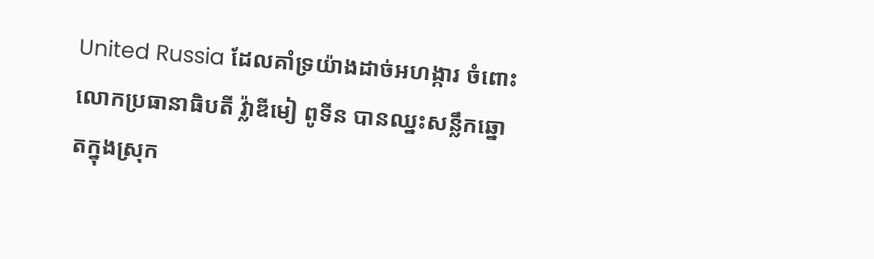United Russia ដែលគាំទ្រយ៉ាងដាច់អហង្ការ ចំពោះលោកប្រធានាធិបតី វ្ល៉ាឌីមៀ ពូទីន បានឈ្នះសន្លឹកឆ្នោតក្នុងស្រុក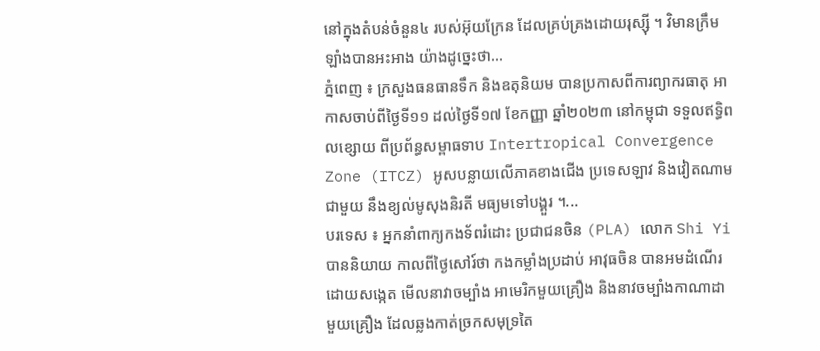នៅក្នុងតំបន់ចំនួន៤ របស់អ៊ុយក្រែន ដែលគ្រប់គ្រងដោយរុស្ស៊ី ។ វិមានក្រឹមឡាំងបានអះអាង យ៉ាងដូច្នេះថា...
ភ្នំពេញ ៖ ក្រសួងធនធានទឹក និងឧតុនិយម បានប្រកាសពីការព្យាករធាតុ អាកាសចាប់ពីថ្ងៃទី១១ ដល់ថ្ងៃទី១៧ ខែកញ្ញា ឆ្នាំ២០២៣ នៅកម្ពុជា ទទួលឥទ្ធិពលខ្សោយ ពីប្រព័ន្ធសម្ពាធទាប Intertropical Convergence Zone (ITCZ) អូសបន្លាយលើភាគខាងជើង ប្រទេសឡាវ និងវៀតណាមជាមួយ នឹងខ្យល់មូសុងនិរតី មធ្យមទៅបង្គួរ ។...
បរទេស ៖ អ្នកនាំពាក្យកងទ័ពរំដោះ ប្រជាជនចិន (PLA) លោក Shi Yi បាននិយាយ កាលពីថ្ងៃសៅរ៍ថា កងកម្លាំងប្រដាប់ អាវុធចិន បានអមដំណើរ ដោយសង្កេត មើលនាវាចម្បាំង អាមេរិកមួយគ្រឿង និងនាវចម្បាំងកាណាដា មួយគ្រឿង ដែលឆ្លងកាត់ច្រកសមុទ្រតៃ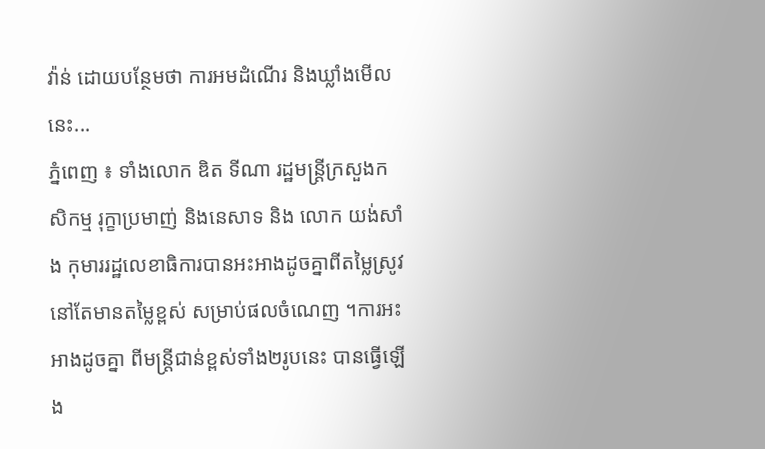វ៉ាន់ ដោយបន្ថែមថា ការអមដំណើរ និងឃ្លាំងមើលនេះ...
ភ្នំពេញ ៖ ទាំងលោក ឌិត ទីណា រដ្ឋមន្រ្តីក្រសួងកសិកម្ម រុក្ខាប្រមាញ់ និងនេសាទ និង លោក យង់សាំង កុមាររដ្ឋលេខាធិការបានអះអាងដូចគ្នាពីតម្លៃស្រូវ នៅតែមានតម្លៃខ្ពស់ សម្រាប់ផលចំណេញ ។ការអះអាងដូចគ្នា ពីមន្រ្តីជាន់ខ្ពស់ទាំង២រូបនេះ បានធ្វើឡើង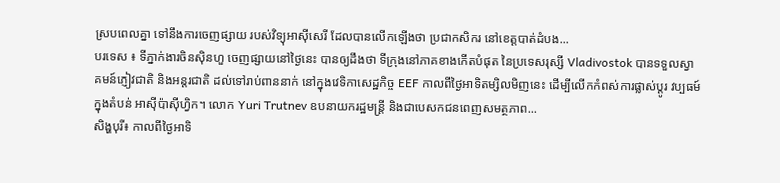ស្របពេលគ្នា ទៅនឹងការចេញផ្សាយ របស់វិទ្យុអាស៊ីសេរី ដែលបានលើកឡើងថា ប្រជាកសិករ នៅខេត្តបាត់ដំបង...
បរទេស ៖ ទីភ្នាក់ងារចិនស៊ិនហួ ចេញផ្សាយនៅថ្ងៃនេះ បានឲ្យដឹងថា ទីក្រុងនៅភាគខាងកើតបំផុត នៃប្រទេសរុស្សី Vladivostok បានទទួលស្វាគមន៍ភ្ញៀវជាតិ និងអន្តរជាតិ ដល់ទៅរាប់ពាននាក់ នៅក្នុងវេទិកាសេដ្ឋកិច្ច EEF កាលពីថ្ងៃអាទិតម្សិលមិញនេះ ដើម្បីលើកកំពស់ការផ្លាស់ប្តូរ វប្បធម៍ក្នុងតំបន់ អាស៊ីប៉ាស៊ីហ្វិក។ លោក Yuri Trutnev ឧបនាយករដ្ឋមន្ត្រី និងជាបេសកជនពេញសមត្ថភាព...
សិង្ហបុរី៖ កាលពីថ្ងៃអាទិ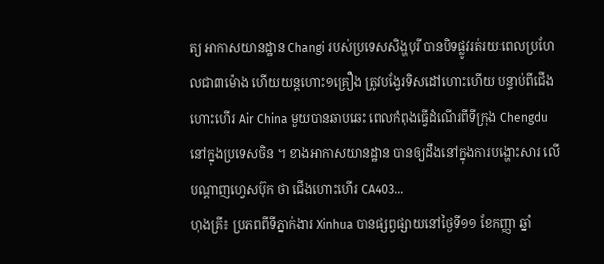ត្យ អាកាសយានដ្ឋាន Changi របស់ប្រទេសសិង្ហបុរី បានបិទផ្លូវរត់រយៈពេលប្រហែលជា៣ម៉ោង ហើយយន្តហោះ១គ្រឿង ត្រូវបង្វែរទិសដៅហោះហើយ បន្ទាប់ពីជើងហោះហើរ Air China មួយបានឆាបឆេះ ពេលកំពុងធ្វើដំណើរពីទីក្រុង Chengdu នៅក្នុងប្រទេសចិន ។ ខាងអាកាសយានដ្ឋាន បានឲ្យដឹងនៅក្នុងការបង្ហោះសារ លើបណ្តាញហ្វេសប៊ុក ថា ជើងហោះហើរ CA403...
ហុងគ្រី៖ ប្រភពពីទីភ្នាក់ងារ Xinhua បានផ្សព្វផ្សាយនៅថ្ងៃទី១១ ខែកញ្ញា ឆ្នាំ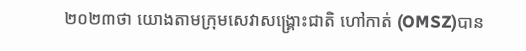២០២៣ថា យោងតាមក្រុមសេវាសង្គ្រោះជាតិ ហៅកាត់ (OMSZ)បាន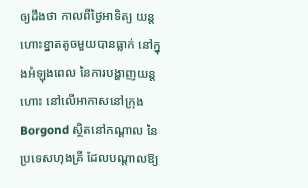ឲ្យដឹងថា កាលពីថ្ងៃអាទិត្យ យន្តហោះខ្នាតតូចមួយបានធ្លាក់ នៅក្នុងអំឡុងពេល នៃការបង្ហាញយន្តហោះ នៅលើអាកាសនៅក្រុង Borgond ស្ថិតនៅកណ្តាល នៃប្រទេសហុងគ្រី ដែលបណ្តាលឱ្យ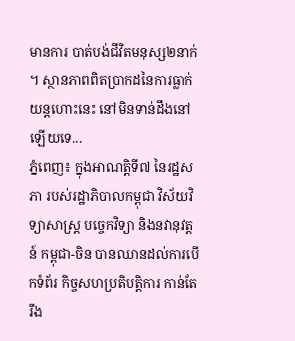មានការ បាត់បង់ជីវិតមនុស្ស២នាក់ ។ ស្ថានភាពពិតប្រាកដនៃការធ្លាក់យន្តហោះនេះ នៅមិនទាន់ដឹងនៅឡើយទេ...
ភ្នំពេញ៖ ក្នុងអាណត្តិទី៧ នៃរដ្ឋសភា របស់រដ្ឋាភិបាលកម្ពុជា វិស័យវិទ្យាសាស្រ្ត បច្ចេកវិទ្យា និងនវានុវត្តន៍ កម្ពុជា-ចិន បានឈានដល់ការបើកទំព័រ កិច្ចសហប្រតិបត្តិការ កាន់តែរឹង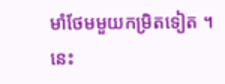មាំថែមមួយកម្រិតទៀត ។ នេះ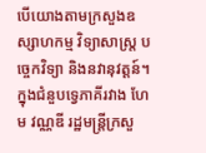បើយោងតាមក្រសួងឧស្សាហកម្ម វិទ្យាសាស្ត្រ បច្ចេកវិទ្យា និងនវានុវត្តន៍។ ក្នុងជំនួបទ្វេភាគីរវាង ហែម វណ្ណឌី រដ្ឋមន្ត្រីក្រសួ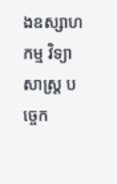ងឧស្សាហកម្ម វិទ្យាសាស្ត្រ បច្ចេក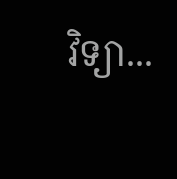វិទ្យា...